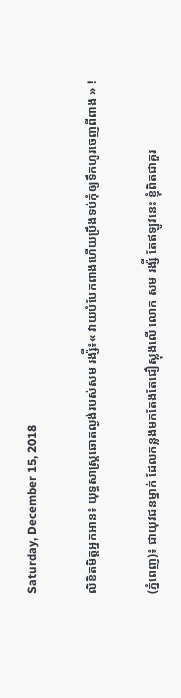Saturday, December 15, 2018

លិខិតមិត្តអ្នកអាន៖ យុទ្ធសាស្ត្រឆោតល្ងង់របស់សម រង្ស៉ី៖« វាយបំបែកពាងហើយប្រឹងទប់កុំឲ្យទឹកហូរចេញពីពាង » !

(ភ្នំពេញ)៖ ជាយុវជនម្នាក់ ដែលកន្លងមកតែងតែជឿស្លុងលើ លោក សម រង្ស៉ី តែឥឡូវនេះ ខ្ញុំពិតជាគួរ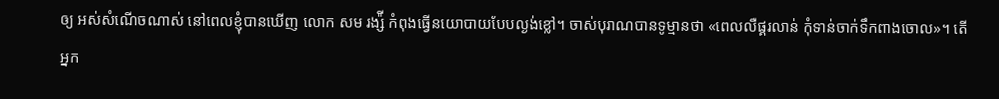ឲ្យ អស់សំណើចណាស់ នៅពេលខ្ញុំបានឃើញ លោក សម រង្ស៉ី កំពុងធ្វើនយោបាយបែបល្ងង់ខ្លៅ។ ចាស់បុរាណបានទូម្មានថា «ពេលលឺផ្គរលាន់ កុំទាន់ចាក់ទឹកពាងចោល»។ តើអ្នក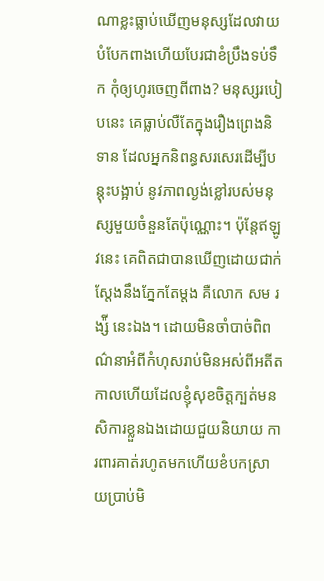ណាខ្លះធ្លាប់ឃើញមនុស្សដែលវាយបំបែកពាងហើយបែរជាខំប្រឹងទប់ទឹក កុំឲ្យហូរចេញពីពាង? មនុស្សរបៀបនេះ គេធ្លាប់លឺតែក្នុងរឿងព្រេងនិទាន ដែលអ្នកនិពន្ធសរសេរដើម្បីបន្តុះបង្អាប់ នូវភាពល្ងង់ខ្លៅរបស់មនុស្សមួយចំនួនតែប៉ុណ្ណោះ។ ប៉ុន្តែឥឡូវនេះ គេពិតជាបានឃើញដោយជាក់ស្តែងនឹងភ្នែកតែម្តង គឺលោក សម រង្ស៉ី នេះឯង។ ដោយមិនចាំបាច់ពិពណ៌នាអំពីកំហុសរាប់មិនអស់ពីអតីតកាលហើយដែលខ្ញុំសុខចិត្តក្បត់មនសិការខ្លួនឯងដោយជួយនិយាយ ការពារគាត់រហូតមកហើយខំបកស្រាយប្រាប់មិ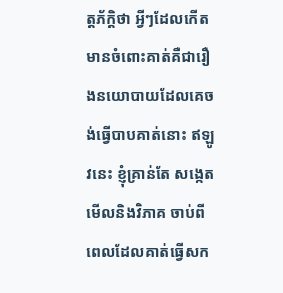ត្តភ័ក្តិថា អ្វីៗដែលកើតមានចំពោះគាត់គឺជារឿងនយោបាយដែលគេចង់ធ្វើបាបគាត់នោះ ឥឡូវនេះ ខ្ញុំគ្រាន់តែ សង្កេតមើលនិងវិភាគ ចាប់ពីពេលដែលគាត់ធ្វើសក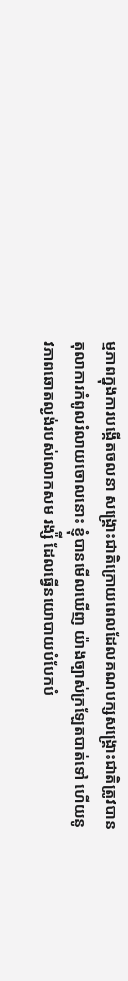ម្មភាពក្នុងការបង្កើតចលនា សង្គ្រោះជាតិក្រោយពេលដែលគណបក្សសង្គ្រោះជាតិត្រូវបានតុលាការកំពូលរំលាយចោលនោះ ខ្ញុំបានមើលឃើញ យ៉ាងច្បាស់ក្រឡែតបាត់ទៅ ហើយនូវភាពឆោតល្ងង់របស់លោកសម រង្ស៉ី ដែលធ្វើនយោបាយបំបែកបំ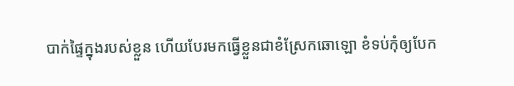បាក់ផ្ទៃក្នុងរបស់ខ្លួន ហើយបែរមកធ្វើខ្លួនជាខំស្រែកឆោឡោ ខំទប់កុំឲ្យបែក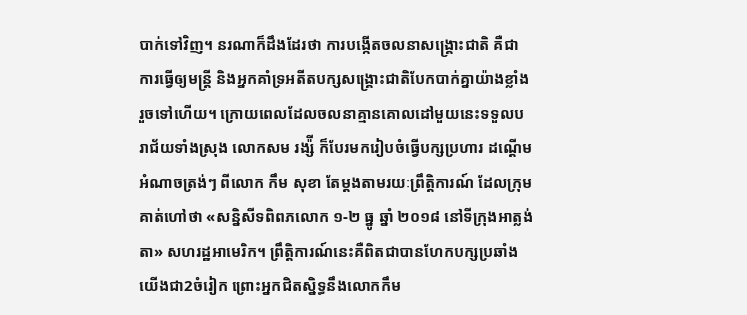បាក់ទៅវិញ។ នរណាក៏ដឹងដែរថា ការបង្កើតចលនាសង្គ្រោះជាតិ គឺជាការធ្វើឲ្យមន្ត្រី និងអ្នកគាំទ្រអតីតបក្សសង្គ្រោះជាតិបែកបាក់គ្នាយ៉ាងខ្លាំងរួចទៅហើយ។ ក្រោយពេលដែលចលនាគ្មានគោលដៅមួយនេះទទួលបរាជ័យទាំងស្រុង លោកសម រង្ស៉ី ក៏បែរមករៀបចំធ្វើបក្សប្រហារ ដណ្តើមអំណាចត្រង់ៗ ពីលោក កឹម សុខា តែម្តងតាមរយៈព្រឹត្តិការណ៍ ដែលក្រុមគាត់ហៅថា «សន្និសីទពិពភលោក ១-២ ធ្នូ ឆ្នាំ ២០១៨ នៅទីក្រុងអាត្លង់តា» សហរដ្ឋអាមេរិក។ ព្រឹត្តិការណ៍នេះគឺពិតជាបានហែកបក្សប្រឆាំងយើងជា2ចំរៀក ព្រោះអ្នកជិតស្និទ្ធនឹងលោកកឹម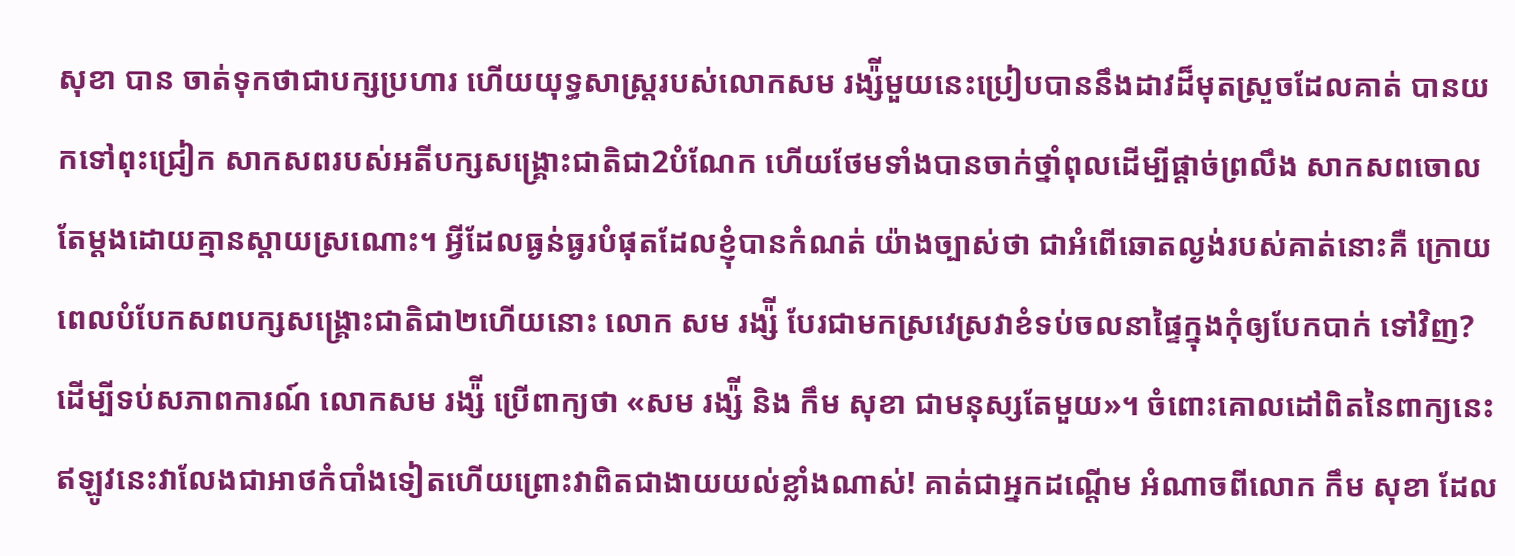សុខា បាន ចាត់ទុកថាជាបក្សប្រហារ ហើយយុទ្ធសាស្ត្ររបស់លោកសម រង្ស៉ីមួយនេះប្រៀបបាននឹងដាវដ៏មុតស្រួចដែលគាត់ បានយកទៅពុះជ្រៀក សាកសពរបស់អតីបក្សសង្គ្រោះជាតិជា2បំណែក ហើយថែមទាំងបានចាក់ថ្នាំពុលដើម្បីផ្តាច់ព្រលឹង សាកសពចោលតែម្តងដោយគ្មានស្តាយស្រណោះ។ អ្វីដែលធ្ងន់ធ្ងរបំផុតដែលខ្ញុំបានកំណត់ យ៉ាងច្បាស់ថា ជាអំពើឆោតល្ងង់របស់គាត់នោះគឺ ក្រោយពេលបំបែកសពបក្សសង្គ្រោះជាតិជា២ហើយនោះ លោក សម រង្ស៉ី បែរជាមកស្រវេស្រវាខំទប់ចលនាផ្ទៃក្នុងកុំឲ្យបែកបាក់ ទៅវិញ? ដើម្បីទប់សភាពការណ៍ លោកសម រង្ស៉ី ប្រើពាក្យថា «សម រង្ស៉ី និង កឹម សុខា ជាមនុស្សតែមួយ»។ ចំពោះគោលដៅពិតនៃពាក្យនេះឥឡូវនេះវាលែងជាអាថកំបាំងទៀតហើយព្រោះវាពិតជាងាយយល់ខ្លាំងណាស់! គាត់ជាអ្នកដណ្តើម អំណាចពីលោក កឹម សុខា ដែល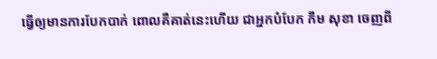ធ្វើឲ្យមានការបែកបាក់ ពោលគឺគាត់នេះហើយ ជាអ្នកបំបែក កឹម សុខា ចេញពី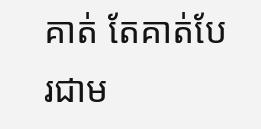គាត់ តែគាត់បែរជាម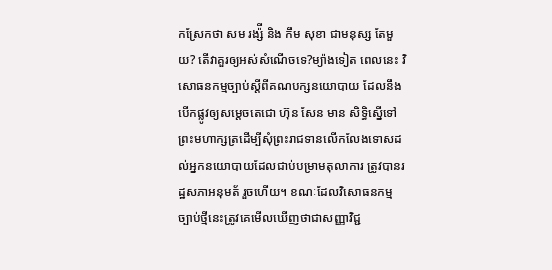កស្រែកថា សម រង្ស៉ី និង កឹម សុខា ជាមនុស្ស តែមួយ? តើវាគួរឲ្យអស់សំណើចទេ?ម្យ៉ាងទៀត ពេលនេះ វិសោធនកម្មច្បាប់ស្តីពីគណបក្សនយោបាយ ដែលនឹងបើកផ្លូវឲ្យសម្តេចតេជោ ហ៊ុន សែន មាន សិទ្ធិស្នើទៅព្រះមហាក្សត្រដើម្បីសុំព្រះរាជទានលើកលែងទោសដល់អ្នកនយោបាយដែលជាប់បម្រាមតុលាការ ត្រូវបានរដ្ឋសភាអនុមត័ រួចហើយ។ ខណៈដែលវិសោធនកម្មច្បាប់ថ្មីនេះត្រូវគេមើលឃើញថាជាសញ្ញាវិជ្ជ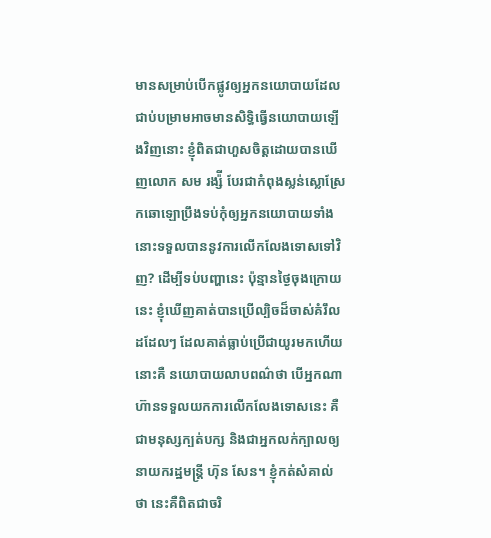មានសម្រាប់បើកផ្លូវឲ្យអ្នកនយោបាយដែលជាប់បម្រាមអាចមានសិទ្ធិធ្វើនយោបាយឡើងវិញនោះ ខ្ញុំពិតជាហួសចិត្តដោយបានឃើញលោក សម រង្ស៉ី បែរជាកំពុងស្លន់ស្លោស្រែកឆោឡោប្រឹងទប់កុំឲ្យអ្នកនយោបាយទាំង នោះទទួលបាននូវការលើកលែងទោសទៅវិញ? ដើម្បីទប់បញ្ហានេះ ប៉ុន្មានថ្ងៃចុងក្រោយនេះ ខ្ញុំឃើញគាត់បានប្រើល្បិចដ៏ចាស់គំរឹលដដែលៗ ដែលគាត់ធ្លាប់ប្រើជាយូរមកហើយ នោះគឺ នយោបាយលាបពណ៌ថា បើអ្នកណាហ៊ានទទួលយកការលើកលែងទោសនេះ គឺជាមនុស្សក្បត់បក្ស និងជាអ្នកលក់ក្បាលឲ្យនាយករដ្ឋមន្ត្រី ហ៊ុន សែន។ ខ្ញុំកត់សំគាល់ថា នេះគឺពិតជាចរិ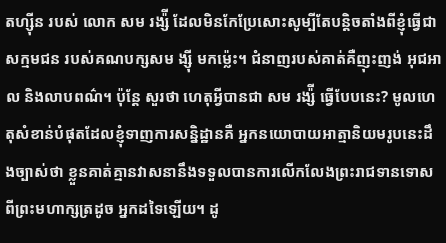តហ្ស៊ីន របស់ លោក សម រង្ស៉ី ដែលមិនកែប្រែសោះសូម្បីតែបន្តិចតាំងពីខ្ញុំធ្វើជាសក្មមជន របស់គណបក្សសម ង្ស៊ី មកម្ល៉េះ។ ជំនាញរបស់គាត់គឺញុះញង់ អុជអាល និងលាបពណ៌។ ប៉ុន្តែ សួរថា ហេតុអ្វីបានជា សម រង្ស៉ី ធ្វើបែបនេះ? មូលហេតុសំខាន់បំផុតដែលខ្ញុំទាញការសន្និដ្ឋានគឺ អ្នកនយោបាយអាត្មានិយមរូបនេះដឹងច្បាស់ថា ខ្លួនគាត់គ្មានវាសនានឹងទទួលបានការលើកលែងព្រះរាជទានទោសពីព្រះមហាក្សត្រដូច អ្នកដទៃឡើយ។ ដូ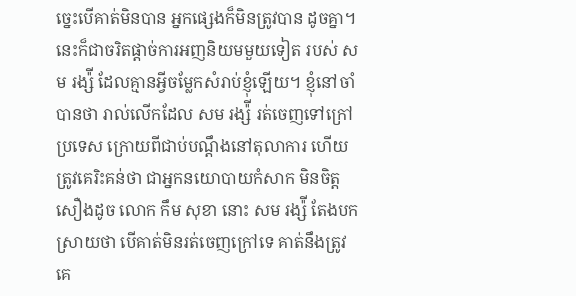ច្នេះបើគាត់មិនបាន អ្នកផ្សេងក៏មិនត្រូវបាន ដូចគ្នា។ នេះក៏ជាចរិតផ្តាច់ការអញនិយមមួយទៀត របស់ សម រង្ស៉ី ដែលគ្មានអ្វីចម្លែកសំរាប់ខ្ញុំឡើយ។ ខ្ញុំនៅចាំបានថា រាល់លើកដែល សម រង្ស៉ី រត់ចេញទៅក្រៅប្រទេស ក្រោយពីជាប់បណ្តឹងនៅតុលាការ ហើយត្រូវគេរិះគន់ថា ជាអ្នកនយោបាយកំសាក មិនចិត្តសឿងដូច លោក កឹម សុខា នោះ សម រង្ស៉ី តែងបកស្រាយថា បើគាត់មិនរត់ចេញក្រៅទេ គាត់នឹងត្រូវគេ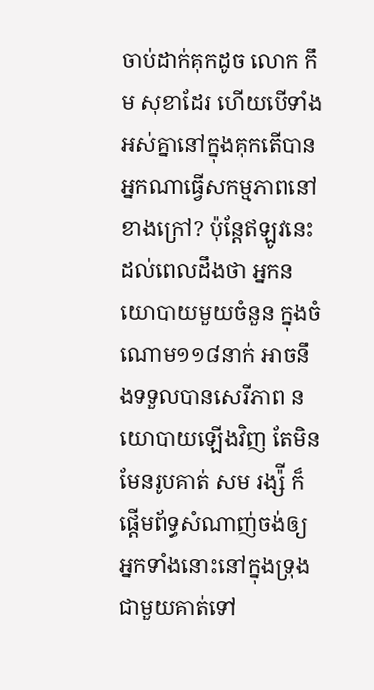ចាប់ដាក់គុកដូច លោក កឹម សុខាដែរ ហើយបើទាំងអស់គ្នានៅក្នុងគុកតើបានអ្នកណាធ្វើសកម្មភាពនៅខាងក្រៅ? ប៉ុន្តែឥឡូវនេះដល់ពេលដឹងថា អ្នកនយោបាយមួយចំនួន ក្នុងចំណោម១១៨នាក់ អាចនឹងទទួលបានសេរីភាព នយោបាយឡើងវិញ តែមិនមែនរូបគាត់ សម រង្ស៉ី ក៏ផ្តើមព័ទ្ធសំណាញ់ចង់ឲ្យអ្នកទាំងនោះនៅក្នុងទ្រុងជាមួយគាត់ទៅ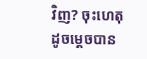វិញ? ចុះហេតុដូចម្តេចបាន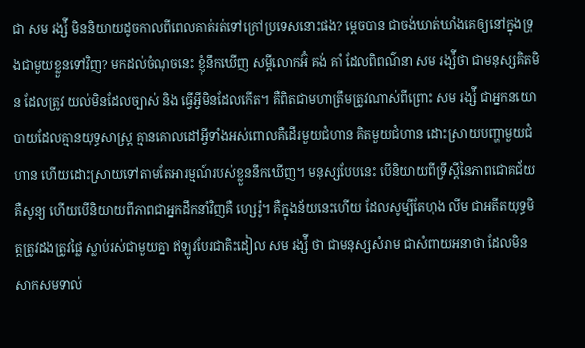ជា សម រង្ស៉ី មិននិយាយដូចកាលពីពេលគាត់រត់ទៅក្រៅប្រទេសនោះផង? ម្តេចបាន ជាចង់ឃាត់ឃាំងគេឲ្យនៅក្នុងទ្រុងជាមួយខ្លួនទៅវិញ? មកដល់ចំណុចនេះ ខ្ញុំនឹកឃើញ សម្តីលោកអ៊ំ គង់ គាំ ដែលពិពណ៌នា សម រង្ស៉ីថា ជាមនុស្សគិតមិន ដែលត្រូវ យល់មិនដែលច្បាស់ និង ធ្វើអ្វីមិនដែលកើត។ គឺពិតជាមហាត្រឹមត្រូវណាស់ពីព្រោះ សម រង្ស៉ី ជាអ្នកនយោបាយដែលគ្មានយុទ្ធសាស្ត្រ គ្មានគោលដៅអ្វីទាំងអស់ពោលគឺដើរមួយជំហាន គិតមួយជំហាន ដោះស្រាយបញ្ហាមួយជំហាន ហើយដោះស្រាយទៅតាមតែអារម្មណ៍របស់ខ្លួននឹកឃើញ។ មនុស្សបែបនេះ បើនិយាយពីទ្រឹស្តីនៃភាពជោគជ័យគឺសូន្យ ហើយបើនិយាយពីភាពជាអ្នកដឹកនាំវិញគឺ ហ្សេរ៉ូ។ គឺក្នុងន័យនេះហើយ ដែលសូម្បីតែហុង លីម ជាអតីតយុទ្ធមិត្តត្រូវដងត្រូវផ្លៃ ស្លាប់រស់ជាមួយគ្នា ឥឡូវបែរជាតិះដៀល សម រង្ស៉ី ថា ជាមនុស្សសំរាម ជាសំពាយអនាថា ដែលមិនសាកសមទាល់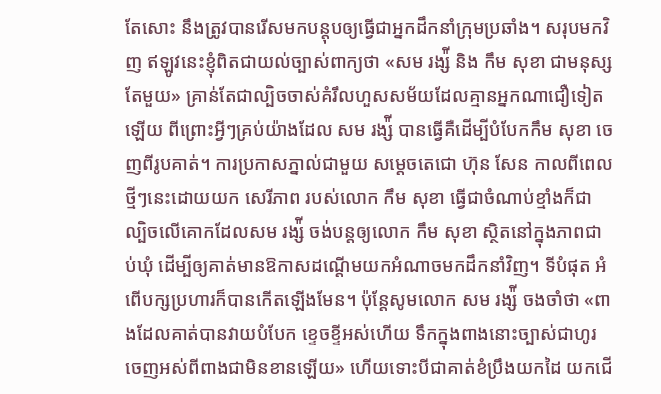តែសោះ នឹងត្រូវបានរើសមកបន្តុបឲ្យធ្វើជាអ្នកដឹកនាំក្រុមប្រឆាំង។ សរុបមកវិញ ឥឡូវនេះខ្ញុំពិតជាយល់ច្បាស់ពាក្យថា «សម រង្ស៉ី និង កឹម សុខា ជាមនុស្សតែមួយ» គ្រាន់តែជាល្បិចចាស់គំរឹលហួសសម័យដែលគ្មានអ្នកណាជឿទៀតឡើយ ពីព្រោះអ្វីៗគ្រប់យ៉ាងដែល សម រង្ស៉ី បានធ្វើគឺដើម្បីបំបែកកឹម សុខា ចេញពីរូបគាត់។ ការប្រកាសភ្នាល់ជាមួយ សម្តេចតេជោ ហ៊ុន សែន កាលពីពេលថ្មីៗនេះដោយយក សេរីភាព របស់លោក កឹម សុខា ធ្វើជាចំណាប់ខ្មាំងក៏ជាល្បិចលើគោកដែលសម រង្ស៉ី ចង់បន្តឲ្យលោក កឹម សុខា ស្ថិតនៅក្នុងភាពជាប់ឃុំ ដើម្បីឲ្យគាត់មានឱកាសដណ្តើមយកអំណាចមកដឹកនាំវិញ។ ទីបំផុត អំពើបក្សប្រហារក៏បានកើតឡើងមែន។ ប៉ុន្តែសូមលោក សម រង្ស៉ី ចងចាំថា «ពាងដែលគាត់បានវាយបំបែក ខ្ទេចខ្ទីអស់ហើយ ទឹកក្នុងពាងនោះច្បាស់ជាហូរចេញអស់ពីពាងជាមិនខានឡើយ» ហើយទោះបីជាគាត់ខំប្រឹងយកដៃ យកជើ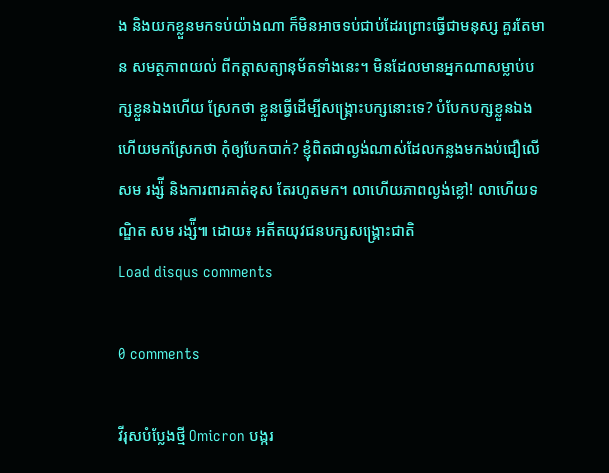ង និងយកខ្លួនមកទប់យ៉ាងណា ក៏មិនអាចទប់ជាប់ដែរព្រោះធ្វើជាមនុស្ស គួរតែមាន សមត្ថភាពយល់ ពីកត្តាសត្យានុម័តទាំងនេះ។ មិនដែលមានអ្នកណាសម្លាប់បក្សខ្លួនឯងហើយ ស្រែកថា ខ្លួនធ្វើដើម្បីសង្គ្រោះបក្សនោះទេ? បំបែកបក្សខ្លួនឯងហើយមកស្រែកថា កុំឲ្យបែកបាក់? ខ្ញុំពិតជាល្ងង់ណាស់ដែលកន្លងមកងប់ជឿលើ សម រង្ស៉ី និងការពារគាត់ខុស តែរហូតមក។ លាហើយភាពល្ងង់ខ្លៅ! លាហើយទណ្ឌិត សម រង្ស៉ី៕ ដោយ៖ អតីតយុវជនបក្សសង្គ្រោះជាតិ
Load disqus comments

0 comments

វីរុសបំប្លែងថ្មី Omicron បង្ករ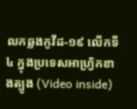លកឆ្លងកូវីដ-១៩ លើកទី៤ ក្នុងប្រទេសអាហ្វ្រិកខាងត្បូង (Video inside)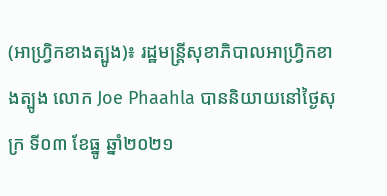(អាហ្វ្រិកខាងត្បូង)៖ រដ្ឋមន្ត្រីសុខាភិបាលអាហ្រ្វិកខាងត្បូង លោក Joe Phaahla បាននិយាយនៅថ្ងៃសុក្រ ទី០៣ ខែធ្នូ ឆ្នាំ២០២១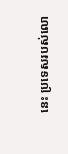នេះ ប្រទេសរបស់លោ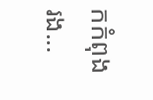កកំពុងរង...